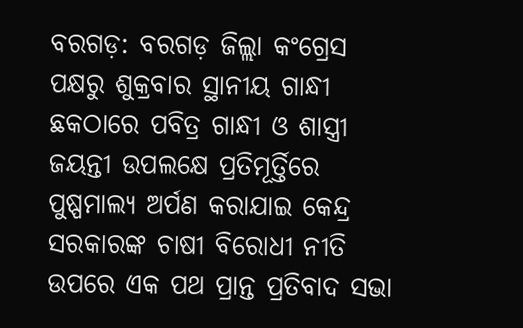ବରଗଡ଼: ବରଗଡ଼ ଜିଲ୍ଲା କଂଗ୍ରେସ ପକ୍ଷରୁ ଶୁକ୍ରବାର ସ୍ଥାନୀୟ ଗାନ୍ଧୀ ଛକଠାରେ ପବିତ୍ର ଗାନ୍ଧୀ ଓ ଶାସ୍ତ୍ରୀ ଜୟନ୍ତୀ ଉପଲକ୍ଷେ ପ୍ରତିମୂର୍ତ୍ତିରେ ପୁଷ୍ପମାଲ୍ୟ ଅର୍ପଣ କରାଯାଇ କେନ୍ଦ୍ର ସରକାରଙ୍କ ଚାଷୀ ବିରୋଧୀ ନୀତି ଉପରେ ଏକ ପଥ ପ୍ରାନ୍ତ ପ୍ରତିବାଦ ସଭା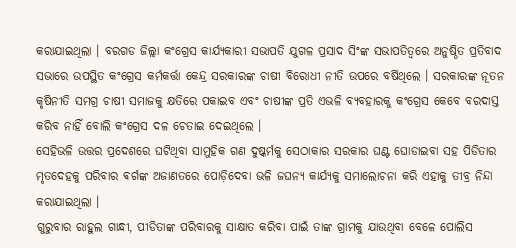କରାଯାଇଥିଲା । ବରଗଡ ଜିଲ୍ଲା କଂଗ୍ରେସ କାର୍ଯ୍ୟକାରୀ ସଭାପତି ଯୁଗଳ ପ୍ରସାଦ ସିଂଙ୍କ ସଭାପତିତ୍ବରେ ଅନୁଷ୍ଠିତ ପ୍ରତିବାଦ ସଭାରେ ଉପସ୍ଥିତ କଂଗ୍ରେସ କର୍ମକର୍ତ୍ତା କେନ୍ଦ୍ର ସରକାରଙ୍କ ଚାଷୀ ବିରୋଧୀ ନୀତି ଉପରେ ବର୍ଷିଥିଲେ । ସରକାରଙ୍କ ନୂତନ କୃଷିନୀତି ସମଗ୍ର ଚାଷୀ ସମାଜକୁ କ୍ଷତିରେ ପକାଇବ ଏବଂ ଚାଷୀଙ୍କ ପ୍ରତି ଏଭଳି ବ୍ୟବହାରକୁ କଂଗ୍ରେସ କେବେ ବରଦାସ୍ତ କରିବ ନାହିଁ ବୋଲି କଂଗ୍ରେସ ଦଳ ଚେତାଇ ଦେଇଥିଲେ ।
ସେହିଭଳି ଉତ୍ତର ପ୍ରଦେଶରେ ଘଟିଥିବା ସାମୁହିକ ଗଣ ଦୁଷ୍କର୍ମକୁ ସେଠାକାର ସରକାର ଘଣ୍ଟ ଘୋଡାଇବା ସହ ପିଡିତାର ମୃତଦେହକୁ ପରିବାର ଵର୍ଗଙ୍କ ଅଜାଣତରେ ପୋଡ଼ିଦେବା ଭଳି ଜଘନ୍ୟ କାର୍ଯ୍ୟକୁ ସମାଲୋଚନା କରି ଏହାକୁ ତୀବ୍ର ନିନ୍ଦା କରାଯାଇଥିଲା ।
ଗୁରୁବାର ରାହୁଲ ଗାନ୍ଧୀ, ପୀଡିତାଙ୍କ ପରିବାରକୁ ସାକ୍ଷାତ କରିବା ପାଇଁ ତାଙ୍କ ଗ୍ରାମକୁ ଯାଉଥିବା ବେଳେ ପୋଲିସ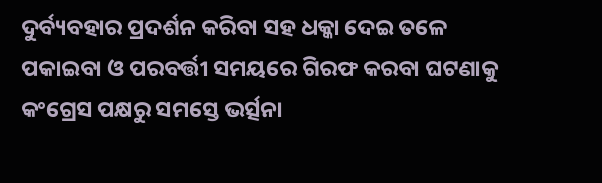ଦୁର୍ବ୍ୟବହାର ପ୍ରଦର୍ଶନ କରିବା ସହ ଧକ୍କା ଦେଇ ତଳେ ପକାଇବା ଓ ପରବର୍ତ୍ତୀ ସମୟରେ ଗିରଫ କରବା ଘଟଣାକୁ କଂଗ୍ରେସ ପକ୍ଷରୁ ସମସ୍ତେ ଭର୍ତ୍ସନା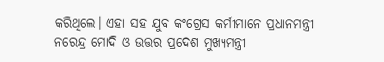କରିଥିଲେ। ଏହା ସହ ଯୁବ କଂଗ୍ରେସ କର୍ମୀମାନେ ପ୍ରଧାନମନ୍ତ୍ରୀ ନରେନ୍ଦ୍ର ମୋଦି ଓ ଉତ୍ତର ପ୍ରଦେଶ ମୁଖ୍ୟମନ୍ତ୍ରୀ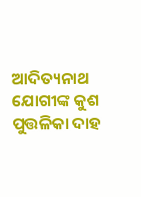ଆଦିତ୍ୟନାଥ ଯୋଗୀଙ୍କ କୁଶ ପୁତ୍ତଳିକା ଦାହ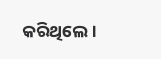କରିଥିଲେ।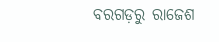ବରଗଡ଼ରୁ ରାଜେଶ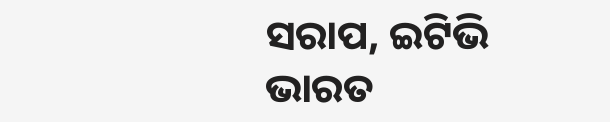ସରାପ, ଇଟିଭି ଭାରତ